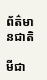ព័ត៌មានជាតិ

មីជា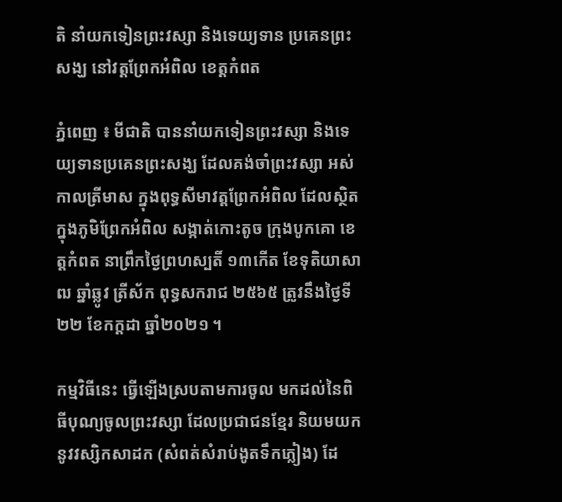តិ នាំយកទៀនព្រះវស្សា និងទេយ្យទាន ប្រគេនព្រះសង្ឃ នៅវត្តព្រែកអំពិល ខេត្តកំពត

ភ្នំពេញ ៖ មីជាតិ បាននាំយកទៀនព្រះវស្សា និងទេយ្យទានប្រគេនព្រះសង្ឃ ដែលគង់ចាំព្រះវស្សា អស់កាលត្រីមាស ក្នុងពុទ្ធសីមាវត្តព្រែកអំពិល ដែលស្ថិតក្នុងភូមិព្រែកអំពិល សង្កាត់កោះតូច ក្រុងបូកគោ ខេត្តកំពត នាព្រឹកថ្ងៃព្រហស្បតិ៍ ១៣កើត ខែទុតិយាសាឍ ឆ្នាំឆ្លូវ ត្រីស័ក ពុទ្ធសករាជ ២៥៦៥ ត្រូវនឹងថ្ងៃទី២២ ខែកក្តដា ឆ្នាំ២០២១ ។

កម្មវិធីនេះ ធ្វើឡើងស្របតាមការចូល មកដល់នៃពិធីបុណ្យចូលព្រះវស្សា ដែលប្រជាជនខ្មែរ និយមយកនូវវស្សិកសាដក (សំពត់សំរាប់ងូតទឹកភ្លៀង) ដែ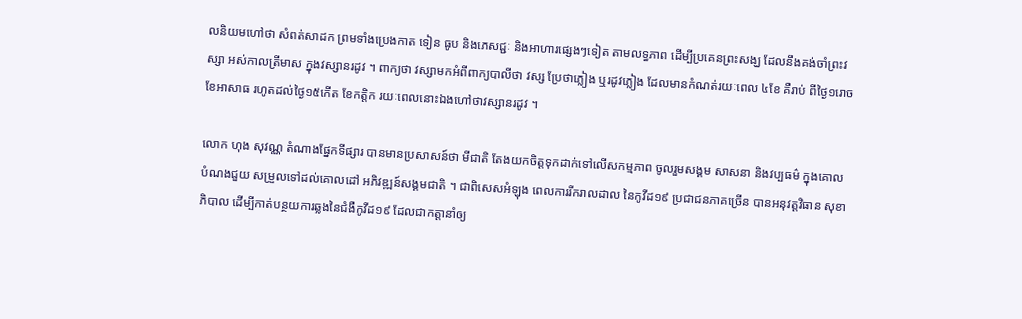លនិយមហៅថា សំពត់សាដក ព្រមទាំងប្រេងកាត ទៀន ធូប និងភេសជ្ជៈ និងអាហារផ្សេងៗទៀត តាមលទ្ធភាព ដើម្បីប្រគេនព្រះសង្ឃ ដែលនឹងគង់ចាំព្រះវស្សា អស់កាលត្រីមាស ក្នុងវស្សានរដូវ ។ ពាក្យថា វស្សាមកអំពីពាក្យបាលីថា វស្ស ប្រែថាភ្លៀង ឬរដូវភ្លៀង ដែលមានកំណត់រយៈពេល ៤ខែ គឺរាប់ ពីថ្ងៃ១រោច ខែអាសាធ រហូតដល់ថ្ងៃ១៥កើត ខែកត្តិក រយៈពេលនោះឯងហៅថាវស្សានរដូវ ។

លោក ហុង សុវណ្ណ តំណាងផ្នែកទីផ្សារ បានមានប្រសាសន៍ថា មីជាតិ តែងយកចិត្តទុកដាក់ទៅលើសកម្មភាព ចូលរួមសង្គម សាសនា និងវប្បធម៌ ក្នុងគោលបំណងជួយ សម្រួលទៅដល់គោលដៅ អភិវឌ្ឍន៍សង្គមជាតិ ។ ជាពិសេសអំឡុង ពេលការរីករាលដាល នៃកូវីដ១៩ ប្រជាជនភាគច្រើន បានអនុវត្តវិធាន សុខាភិបាល ដើម្បីកាត់បន្ថយការឆ្លងនៃជំងឺកូវីដ១៩ ដែលជាកត្តានាំឲ្យ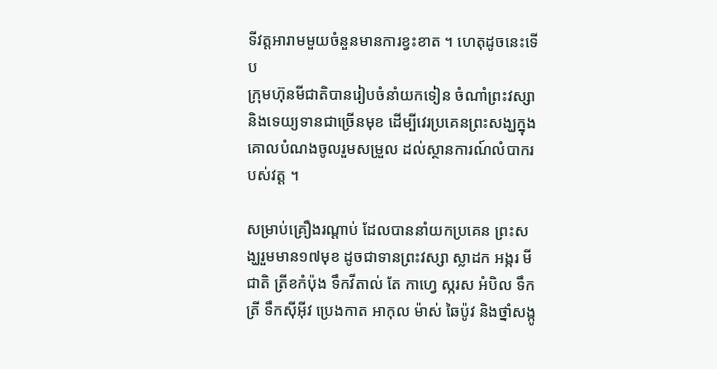ទីវត្តអារាមមួយចំនួនមានការខ្វះខាត ។ ហេតុដូចនេះទើប
ក្រុមហ៊ុនមីជាតិបានរៀបចំនាំយកទៀន ចំណាំព្រះវស្សា និងទេយ្យទានជាច្រើនមុខ ដើម្បីវេរប្រគេនព្រះសង្ឃក្នុង គោលបំណងចូលរួមសម្រួល ដល់ស្ថានការណ៍លំបាករបស់វត្ត ។

សម្រាប់គ្រឿងរណ្តាប់ ដែលបាននាំយកប្រគេន ព្រះសង្ឃរួមមាន១៧មុខ ដូចជាទានព្រះវស្សា ស្លាដក អង្ករ មីជាតិ ត្រីខកំប៉ុង ទឹកវីតាល់ តែ កាហ្វេ ស្ករស អំបិល ទឹកត្រី ទឹកស៊ីអ៊ីវ ប្រេងកាត អាកុល ម៉ាស់ ឆៃប៉ូវ និងថ្នាំសង្កូ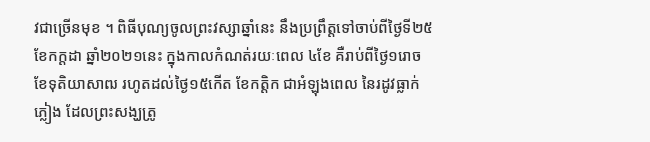វជាច្រើនមុខ ។ ពិធីបុណ្យចូលព្រះវស្សាឆ្នាំនេះ នឹងប្រព្រឹត្តទៅចាប់ពីថ្ងៃទី២៥ ខែកក្តដា ឆ្នាំ២០២១នេះ ក្នុងកាលកំណត់រយៈពេល ៤ខែ គឺរាប់ពីថ្ងៃ១រោច ខែទុតិយាសាឍ រហូតដល់ថ្ងៃ១៥កើត ខែកត្តិក ជាអំឡុងពេល នៃរដូវធ្លាក់ភ្លៀង ដែលព្រះសង្ឃត្រូ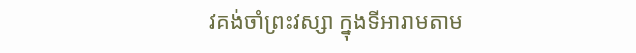វគង់ចាំព្រះវស្សា ក្នុងទីអារាមតាម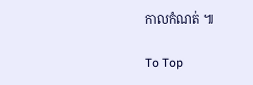កាលកំណត់ ៕

To Top